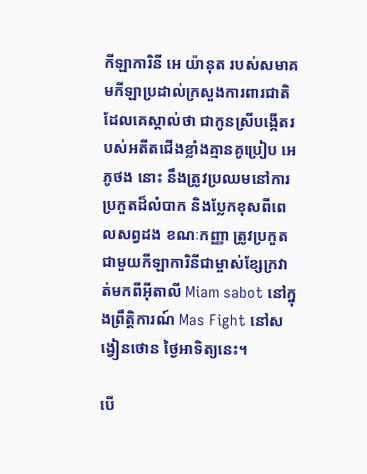កីឡាការិនី អេ យ៉ានុត របស់សមាគមកីឡាប្រដាល់ក្រសួងការពារជាតិ ដែលគេស្គាល់ថា ជាកូនស្រីបង្កើតរបស់អតីតជើងខ្លាំងគ្មានគូប្រៀប អេ ភូថង នោះ នឹងត្រូវប្រឈមនៅការប្រកួតដ៏លំបាក និងប្លែកខុសពីពេលសព្វដង ខណៈកញ្ញា ត្រូវប្រកួតជាមួយកីឡាការិនីជាម្ចាស់ខ្សែក្រវាត់មកពីអ៊ីតាលី Miam sabot នៅក្នុងព្រឹត្តិការណ៍ Mas Fight នៅសង្វៀនថោន ថ្ងៃអាទិត្យនេះ។

បើ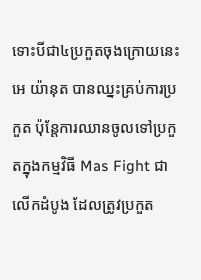ទោះបីជា៤ប្រកួតចុងក្រោយនេះ អេ យ៉ានុត បានឈ្នះគ្រប់ការប្រកួត ប៉ុន្តែការឈានចូលទៅប្រកួតក្នុងកម្មវិធី Mas Fight ជាលើកដំបូង ដែលត្រូវប្រកួត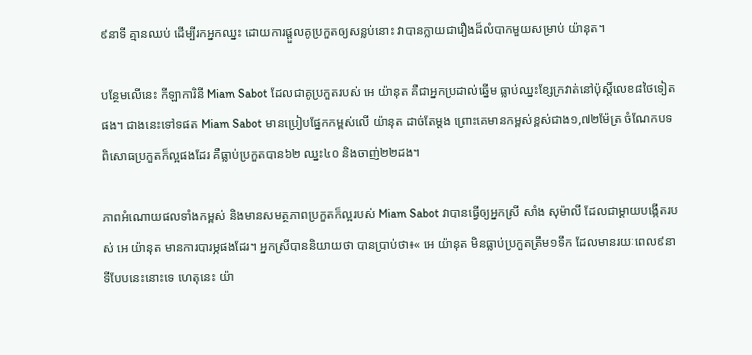៩នាទី គ្មានឈប់ ដើម្បីរកអ្នកឈ្នះ ដោយការផ្តួលគូប្រកួតឲ្យសន្លប់នោះ វាបានក្លាយជារឿងដ៏លំបាកមួយសម្រាប់ យ៉ានុត។

បន្ថែមលើនេះ កីឡាការិនី Miam Sabot ដែលជាគូប្រកួតរបស់ អេ យ៉ានុត គឺជាអ្នកប្រដាល់ឆ្នើម ធ្លាប់ឈ្នះខ្សែក្រវាត់នៅប៉ុស្តិ៍លេខ៨ថៃទៀតផង។ ជាងនេះទៅទផត Miam Sabot មានប្រៀបផ្នែកកម្ពស់លើ យ៉ានុត ដាច់តែម្តង ព្រោះគេមានកម្ពស់ខ្ពស់ជាង១,៧២ម៉ែត្រ ចំណែកបទពិសោធប្រកួតក៏ល្អផងដែរ គឺធ្លាប់ប្រកួតបាន៦២ ឈ្នះ៤០ និងចាញ់២២ដង។

ភាពអំណោយផលទាំងកម្ពស់ និងមានសមត្ថភាពប្រកួតក៏ល្អរបស់ Miam Sabot វាបានធ្វើឲ្យអ្នកស្រី សាំង សុម៉ាលី ដែលជាម្តាយបង្កើតរបស់ អេ យ៉ានុត មានការបារម្ភផងដែរ។ អ្នកស្រីបាននិយាយថា បានប្រាប់ថា៖« អេ យ៉ានុត មិនធ្លាប់ប្រកួតត្រឹម១ទឹក ដែលមានរយៈពេល៩នាទីបែបនេះនោះទេ ហេតុនេះ យ៉ា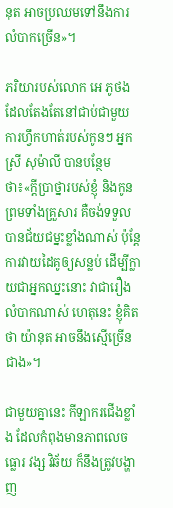នុត អាចប្រឈមទៅនឹងការលំបាកច្រើន»។

ភរិយារបស់លោក អេ ភូថង ដែលតែងតែនៅជាប់ជាមួយការហ្វឹកហាត់របស់កូនៗ អ្នកស្រី សុម៉ាលី បានបន្ថែមថា៖«ក្តីប្រាថ្នារបស់ខ្ញុំ និងកូន ព្រមទាំងគ្រួសារ គឺចង់ទទួលបានជ័យជម្នះខ្លាំងណាស់ ប៉ុន្តែការវាយដៃគូឲ្យសន្លប់ ដើម្បីក្លាយជាអ្នកឈ្នះនោះ វាជារឿងលំបាកណាស់ ហេតុនេះ ខ្ញុំគិតថា យ៉ានុត អាចនឹងស្មើច្រើនជាង»។

ជាមួយគ្នានេះ កីឡាករជើងខ្លាំង ដែលកំពុងមានភាពលេចធ្លោរ វង្ស វិឆ័យ ក៏នឹងត្រូវបង្ហាញ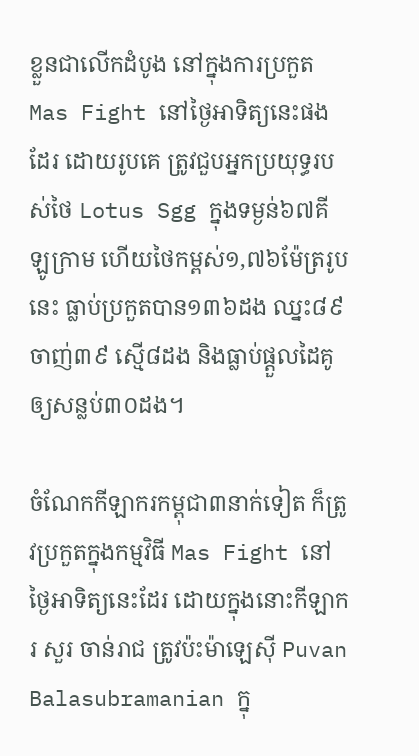ខ្លួនជាលើកដំបូង នៅក្នុងការប្រកួត Mas Fight នៅថ្ងៃអាទិត្យនេះផងដែរ ដោយរូបគេ ត្រូវជួបអ្នកប្រយុទ្ធរបស់ថៃ Lotus Sgg ក្នុងទម្ងន់៦៧គីឡូក្រាម ហើយថៃកម្ពស់១,៧៦ម៉ែត្ររូបនេះ ធ្លាប់ប្រកួតបាន១៣៦ដង ឈ្នះ៨៩ ចាញ់៣៩ ស្មើ៨ដង និងធ្លាប់ផ្តួលដៃគូឲ្យសន្លប់៣០ដង។

ចំណែកកីឡាករកម្ពុជា៣នាក់ទៀត ក៏ត្រូវប្រកួតក្នុងកម្មវិធី Mas Fight នៅថ្ងៃអាទិត្យនេះដែរ ដោយក្នុងនោះកីឡាករ សួរ ចាន់រាជ ត្រូវប៉ះម៉ាឡេស៊ី Puvan Balasubramanian ក្នុ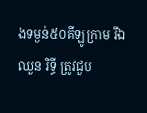ងទម្ងន់៥០គីឡូក្រាម រីឯ ឈួន រិទ្ធី ត្រូវជួប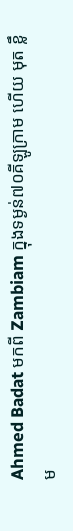Ahmed Badat មកពី Zambiam ក្នុងទម្ងន់៧០គីឡូក្រាម ហើយ មុត ខ្លឹម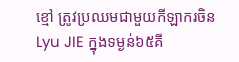ខ្មៅ ត្រូវប្រឈមជាមួយកីឡាករចិន Lyu JIE ក្នុងទម្ងន់៦៥គី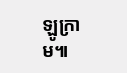ឡូក្រាម៕